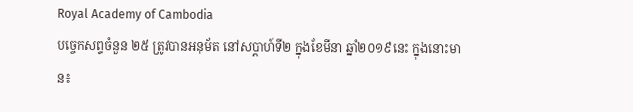Royal Academy of Cambodia
បច្ចេកសព្ទចំនួន ២៥ ត្រូវបានអនុម័ត នៅសប្តាហ៍ទី២ ក្នុងខែមីនា ឆ្នាំ២០១៩នេះ ក្នុងនោះមាន៖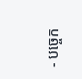- បច្ចេក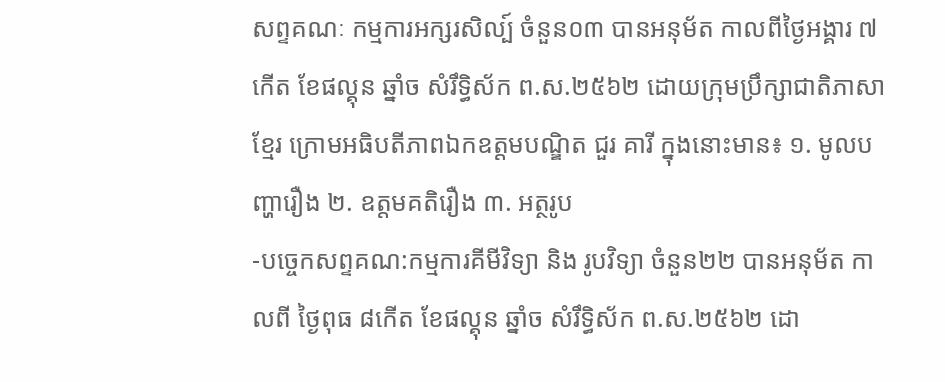សព្ទគណៈ កម្មការអក្សរសិល្ប៍ ចំនួន០៣ បានអនុម័ត កាលពីថ្ងៃអង្គារ ៧កើត ខែផល្គុន ឆ្នាំច សំរឹទ្ធិស័ក ព.ស.២៥៦២ ដោយក្រុមប្រឹក្សាជាតិភាសាខ្មែរ ក្រោមអធិបតីភាពឯកឧត្តមបណ្ឌិត ជួរ គារី ក្នុងនោះមាន៖ ១. មូលបញ្ហារឿង ២. ឧត្តមគតិរឿង ៣. អត្ថរូប
-បច្ចេកសព្ទគណ:កម្មការគីមីវិទ្យា និង រូបវិទ្យា ចំនួន២២ បានអនុម័ត កាលពី ថ្ងៃពុធ ៨កើត ខែផល្គុន ឆ្នាំច សំរឹទ្ធិស័ក ព.ស.២៥៦២ ដោ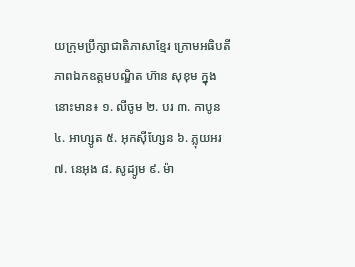យក្រុមប្រឹក្សាជាតិភាសាខ្មែរ ក្រោមអធិបតីភាពឯកឧត្តមបណ្ឌិត ហ៊ាន សុខុម ក្នុងនោះមាន៖ ១. លីចូម ២. បរ ៣. កាបូន ៤. អាហ្សូត ៥. អុកស៊ីហ្សែន ៦. ភ្លុយអរ ៧. នេអុង ៨. សូដ្យូម ៩. ម៉ា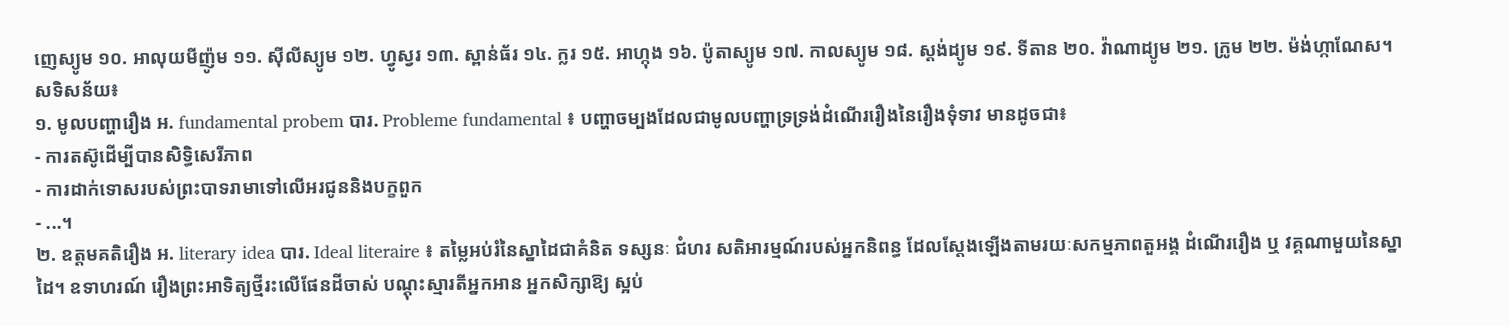ញេស្យូម ១០. អាលុយមីញ៉ូម ១១. ស៊ីលីស្យូម ១២. ហ្វូស្វរ ១៣. ស្ពាន់ធ័រ ១៤. ក្លរ ១៥. អាហ្កុង ១៦. ប៉ូតាស្យូម ១៧. កាលស្យូម ១៨. ស្តង់ដ្យូម ១៩. ទីតាន ២០. វ៉ាណាដ្យូម ២១. ក្រូម ២២. ម៉ង់ហ្កាណែស។
សទិសន័យ៖
១. មូលបញ្ហារឿង អ. fundamental probem បារ. Probleme fundamental ៖ បញ្ហាចម្បងដែលជាមូលបញ្ហាទ្រទ្រង់ដំណើររឿងនៃរឿងទុំទាវ មានដូចជា៖
- ការតស៊ូដើម្បីបានសិទ្ធិសេរីភាព
- ការដាក់ទោសរបស់ព្រះបាទរាមាទៅលើអរជូននិងបក្ខពួក
- ...។
២. ឧត្តមគតិរឿង អ. literary idea បារ. Ideal literaire ៖ តម្លៃអប់រំនៃស្នាដៃជាគំនិត ទស្សនៈ ជំហរ សតិអារម្មណ៍របស់អ្នកនិពន្ធ ដែលស្តែងឡើងតាមរយៈសកម្មភាពតួអង្គ ដំណើររឿង ឬ វគ្គណាមួយនៃស្នាដៃ។ ឧទាហរណ៍ រឿងព្រះអាទិត្យថ្មីរះលើផែនដីចាស់ បណ្តុះស្មារតីអ្នកអាន អ្នកសិក្សាឱ្យ ស្អប់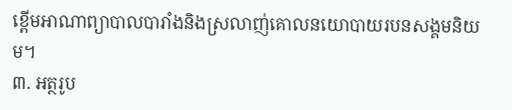ខ្ពើមអាណាព្យាបាលបារាំងនិងស្រលាញ់គោលនយោបាយរបនសង្គមនិយម។
៣. អត្ថរូប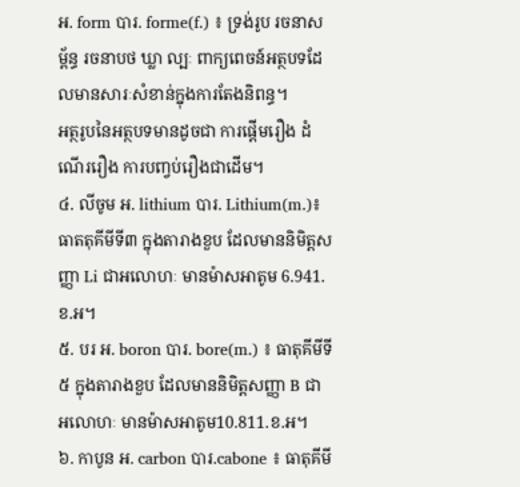អ. form បារ. forme(f.) ៖ ទ្រង់រូប រចនាសម្ព័ន្ធ រចនាបថ ឃ្លា ល្បៈ ពាក្យពេចន៍អត្ថបទដែលមានសារៈសំខាន់ក្នុងការតែងនិពន្ធ។
អត្ថរូបនៃអត្ថបទមានដូចជា ការផ្តើមរឿង ដំណើររឿង ការបញ្វប់រឿងជាដើម។
៤. លីចូម អ. lithium បារ. Lithium(m.)៖ ធាតតុគីមីទី៣ ក្នុងតារាងខួប ដែលមាននិមិត្តសញ្ញា Li ជាអលោហៈ មានម៉ាសអាតូម 6.941.ខ.អ។
៥. បរ អ. boron បារ. bore(m.) ៖ ធាតុគីមីទី៥ ក្នុងតារាងខួប ដែលមាននិមិត្តសញ្ញា B ជា អលោហៈ មានម៉ាសអាតូម10.811.ខ.អ។
៦. កាបូន អ. carbon បារ.cabone ៖ ធាតុគីមី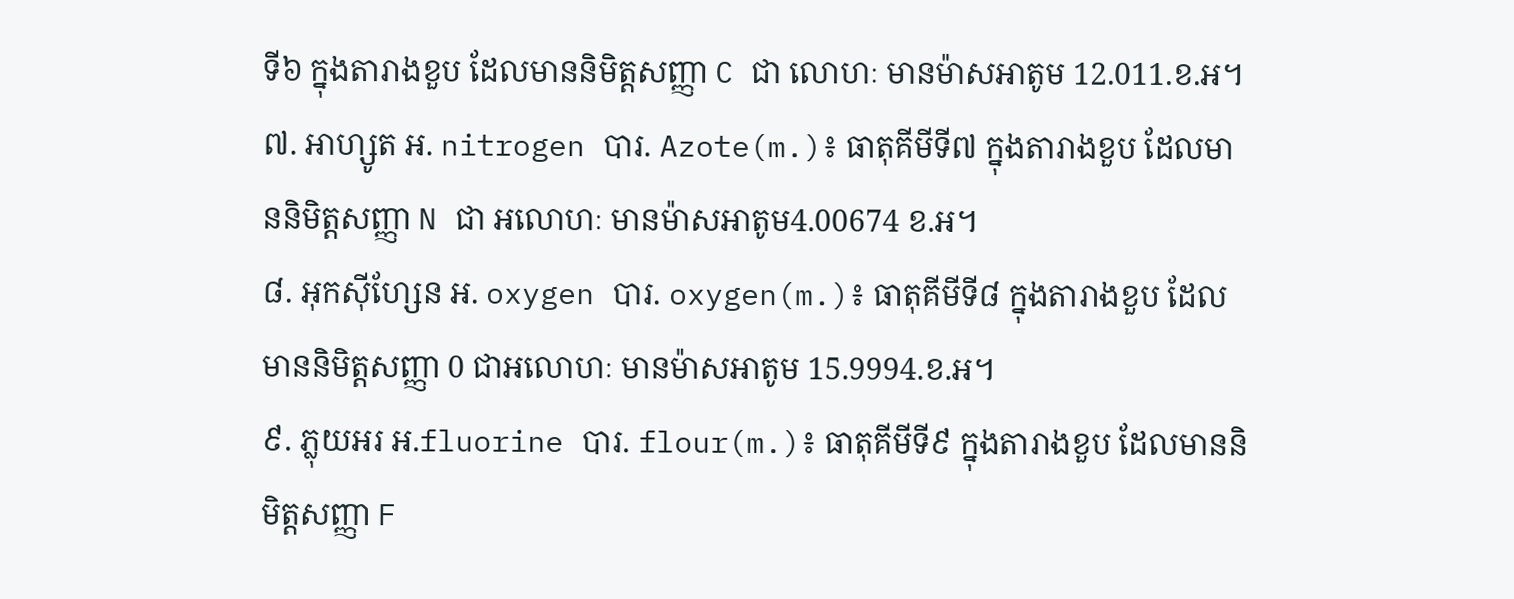ទី៦ ក្នុងតារាងខួប ដែលមាននិមិត្តសញ្ញា C ជា លោហៈ មានម៉ាសអាតូម 12.011.ខ.អ។
៧. អាហ្សូត អ. nitrogen បារ. Azote(m.)៖ ធាតុគីមីទី៧ ក្នុងតារាងខួប ដែលមាននិមិត្តសញ្ញា N ជា អលោហៈ មានម៉ាសអាតូម4.00674 ខ.អ។
៨. អុកស៊ីហ្សែន អ. oxygen បារ. oxygen(m.)៖ ធាតុគីមីទី៨ ក្នុងតារាងខួប ដែលមាននិមិត្តសញ្ញា 0 ជាអលោហៈ មានម៉ាសអាតូម 15.9994.ខ.អ។
៩. ភ្លុយអរ អ.fluorine បារ. flour(m.)៖ ធាតុគីមីទី៩ ក្នុងតារាងខួប ដែលមាននិមិត្តសញ្ញា F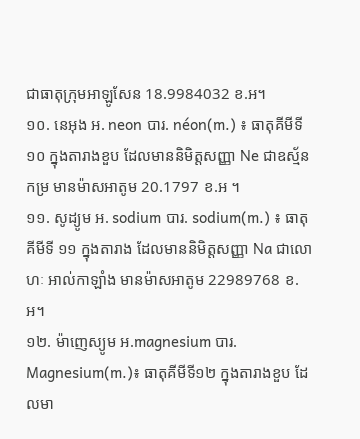ជាធាតុក្រុមអាឡូសែន 18.9984032 ខ.អ។
១០. នេអុង អ. neon បារ. néon(m.) ៖ ធាតុគីមីទី១០ ក្នុងតារាងខួប ដែលមាននិមិត្តសញ្ញា Ne ជាឧស្ម័ន កម្រ មានម៉ាសអាតូម 20.1797 ខ.អ ។
១១. សូដ្យូម អ. sodium បារ. sodium(m.) ៖ ធាតុគីមីទី ១១ ក្នុងតារាង ដែលមាននិមិត្តសញ្ញា Na ជាលោហៈ អាល់កាឡាំង មានម៉ាសអាតូម 22989768 ខ.អ។
១២. ម៉ាញេស្យូម អ.magnesium បារ. Magnesium(m.)៖ ធាតុគីមីទី១២ ក្នុងតារាងខួប ដែលមា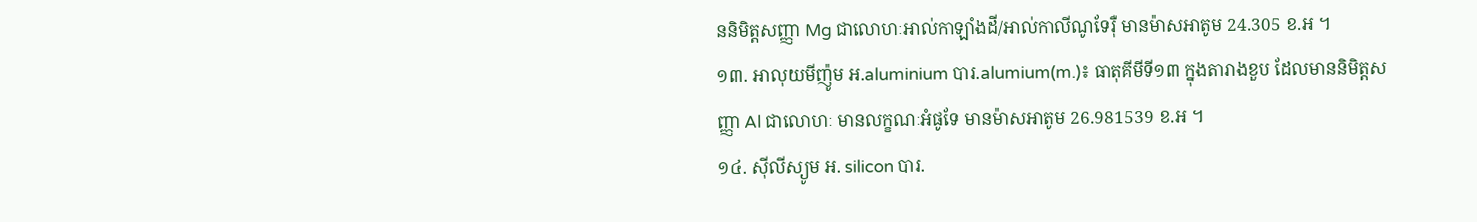ននិមិត្តសញ្ញា Mg ជាលោហៈអាល់កាឡាំងដី/អាល់កាលីណូទែរ៉ឺ មានម៉ាសអាតូម 24.305 ខ.អ ។
១៣. អាលុយមីញ៉ូម អ.aluminium បារ.alumium(m.)៖ ធាតុគីមីទី១៣ ក្នុងតារាងខួប ដែលមាននិមិត្តសញ្ញា Al ជាលោហៈ មានលក្ខណៈអំផូទែ មានម៉ាសអាតូម 26.981539 ខ.អ ។
១៤. ស៊ីលីស្យូម អ. silicon បារ.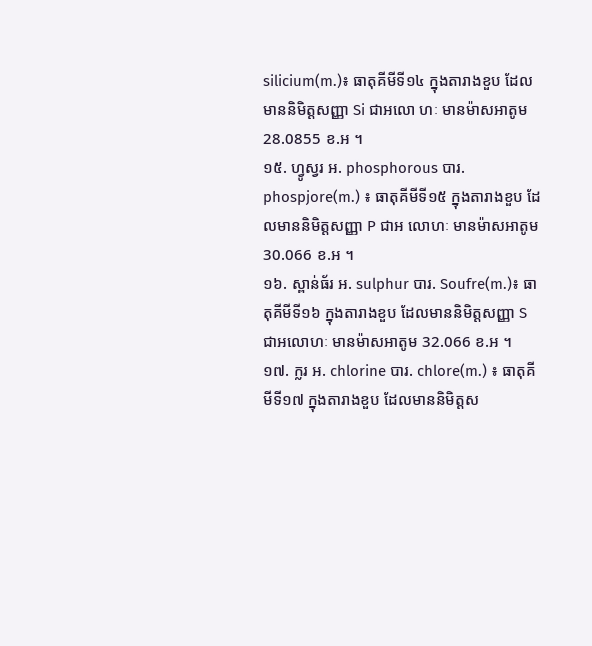silicium(m.)៖ ធាតុគីមីទី១៤ ក្នុងតារាងខួប ដែលមាននិមិត្តសញ្ញា Si ជាអលោ ហៈ មានម៉ាសអាតូម 28.0855 ខ.អ ។
១៥. ហ្វូស្វរ អ. phosphorous បារ. phospjore(m.) ៖ ធាតុគីមីទី១៥ ក្នុងតារាងខួប ដែលមាននិមិត្តសញ្ញា P ជាអ លោហៈ មានម៉ាសអាតូម 30.066 ខ.អ ។
១៦. ស្ពាន់ធ័រ អ. sulphur បារ. Soufre(m.)៖ ធាតុគីមីទី១៦ ក្នុងតារាងខួប ដែលមាននិមិត្តសញ្ញា S ជាអលោហៈ មានម៉ាសអាតូម 32.066 ខ.អ ។
១៧. ក្លរ អ. chlorine បារ. chlore(m.) ៖ ធាតុគីមីទី១៧ ក្នុងតារាងខួប ដែលមាននិមិត្តស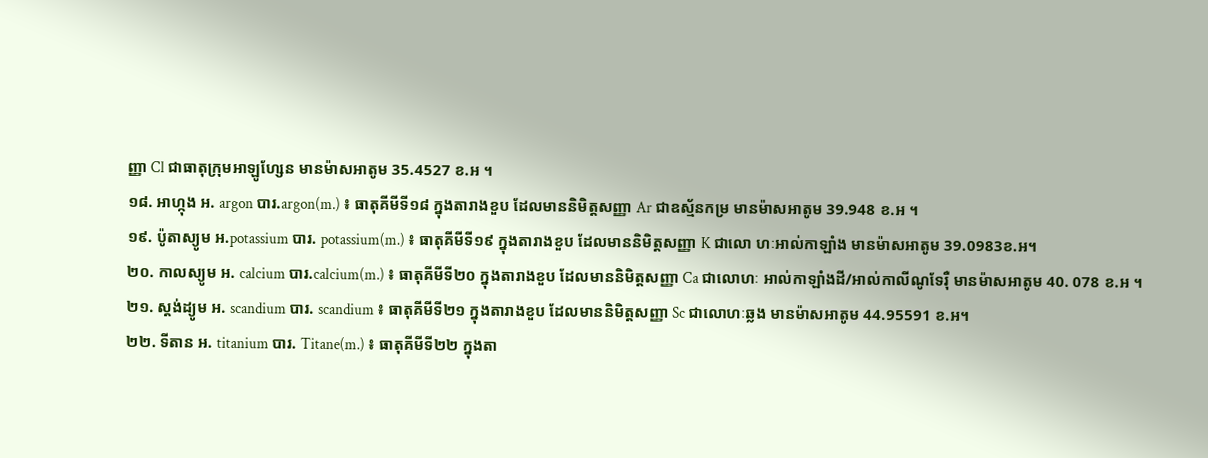ញ្ញា Cl ជាធាតុក្រុមអាឡូហ្សែន មានម៉ាសអាតូម 35.4527 ខ.អ ។
១៨. អាហ្កុង អ. argon បារ.argon(m.) ៖ ធាតុគីមីទី១៨ ក្នុងតារាងខួប ដែលមាននិមិត្តសញ្ញា Ar ជាឧស្ម័នកម្រ មានម៉ាសអាតូម 39.948 ខ.អ ។
១៩. ប៉ូតាស្យូម អ.potassium បារ. potassium(m.) ៖ ធាតុគីមីទី១៩ ក្នុងតារាងខួប ដែលមាននិមិត្តសញ្ញា K ជាលោ ហៈអាល់កាឡាំង មានម៉ាសអាតូម 39.0983ខ.អ។
២០. កាលស្យូម អ. calcium បារ.calcium(m.) ៖ ធាតុគីមីទី២០ ក្នុងតារាងខួប ដែលមាននិមិត្តសញ្ញា Ca ជាលោហៈ អាល់កាឡាំងដី/អាល់កាលីណូទែរ៉ឺ មានម៉ាសអាតូម 40. 078 ខ.អ ។
២១. ស្តង់ដ្យូម អ. scandium បារ. scandium ៖ ធាតុគីមីទី២១ ក្នុងតារាងខួប ដែលមាននិមិត្តសញ្ញា Sc ជាលោហៈឆ្លង មានម៉ាសអាតូម 44.95591 ខ.អ។
២២. ទីតាន អ. titanium បារ. Titane(m.) ៖ ធាតុគីមីទី២២ ក្នុងតា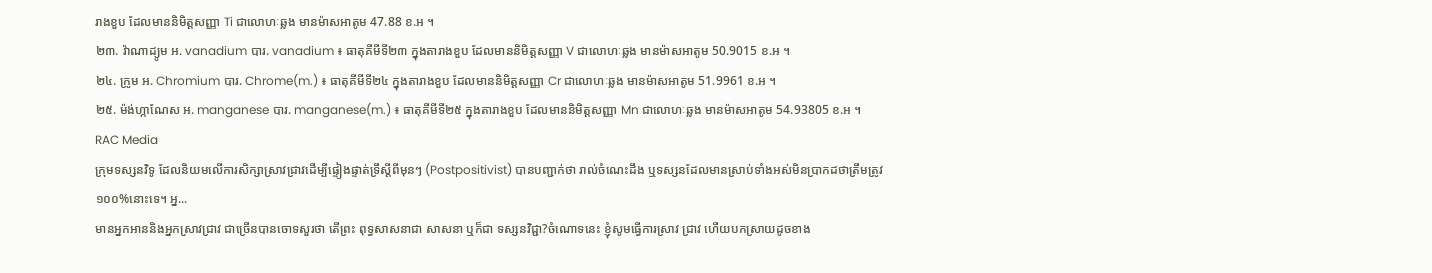រាងខួប ដែលមាននិមិត្តសញ្ញា Ti ជាលោហៈឆ្លង មានម៉ាសអាតូម 47.88 ខ.អ ។
២៣. វ៉ាណាដ្យូម អ. vanadium បារ. vanadium ៖ ធាតុគីមីទី២៣ ក្នុងតារាងខួប ដែលមាននិមិត្តសញ្ញា V ជាលោហៈឆ្លង មានម៉ាសអាតូម 50.9015 ខ.អ ។
២៤. ក្រូម អ. Chromium បារ. Chrome(m.) ៖ ធាតុគីមីទី២៤ ក្នុងតារាងខួប ដែលមាននិមិត្តសញ្ញា Cr ជាលោហៈឆ្លង មានម៉ាសអាតូម 51.9961 ខ.អ ។
២៥. ម៉ង់ហ្កាណែស អ. manganese បារ. manganese(m.) ៖ ធាតុគីមីទី២៥ ក្នុងតារាងខួប ដែលមាននិមិត្តសញ្ញា Mn ជាលោហៈឆ្លង មានម៉ាសអាតូម 54.93805 ខ.អ ។
RAC Media
ក្រុមទស្សនវិទូ ដែលនិយមលើការសិក្សាស្រាវជ្រាវដើម្បីផ្ទៀងផ្ទាត់ទ្រឹស្តីពីមុនៗ (Postpositivist) បានបញ្ជាក់ថា រាល់ចំណេះដឹង ឬទស្សនដែលមានស្រាប់ទាំងអស់មិនប្រាកដថាត្រឹមត្រូវ១០០%នោះទេ។ អ្ន...
មានអ្នកអាននិងអ្នកស្រាវជ្រាវ ជាច្រើនបានចោទសួរថា តើព្រះ ពុទ្ធសាសនាជា សាសនា ឬក៏ជា ទស្សនវិជ្ជា?ចំណោទនេះ ខ្ញុំសូមធ្វើការស្រាវ ជ្រាវ ហើយបកស្រាយដូចខាង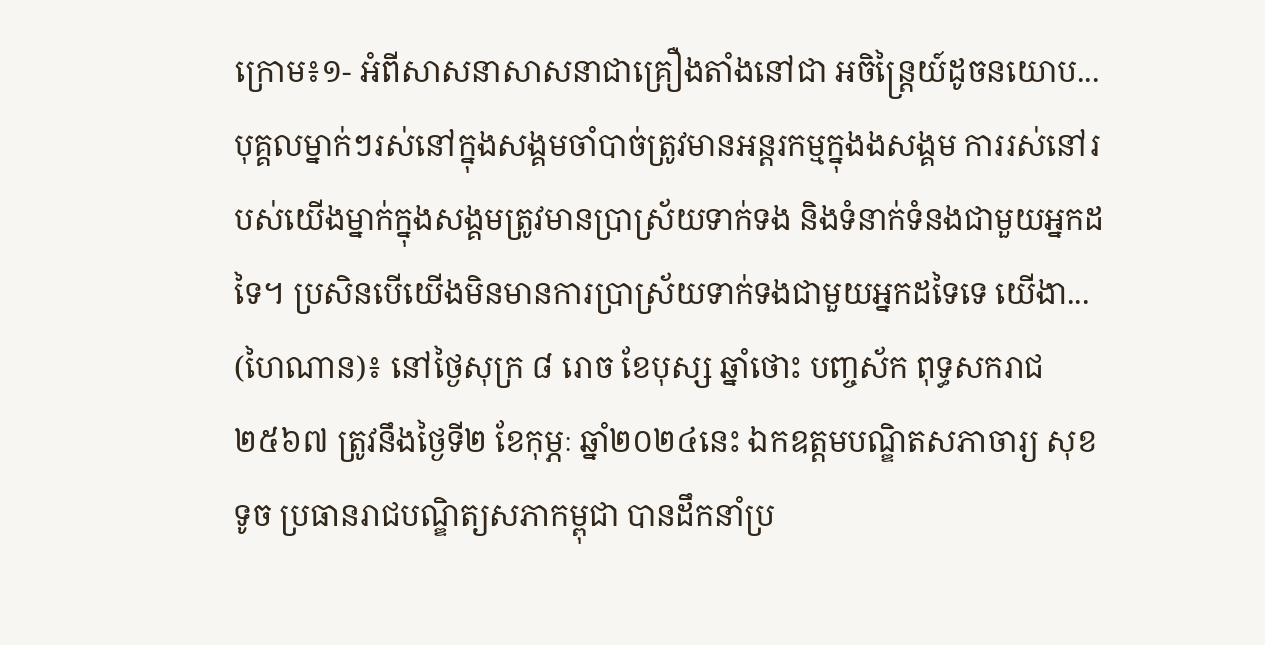ក្រោម៖១- អំពីសាសនាសាសនាជាគ្រឿងតាំងនៅជា អចិន្ដ្រៃយ៍ដូចនយោប...
បុគ្គលម្នាក់ៗរស់នៅក្នុងសង្គមចាំបាច់ត្រូវមានអន្តរកម្មក្នុងងសង្គម ការរស់នៅរបស់យើងម្នាក់ក្នុងសង្គមត្រូវមានប្រាស្រ័យទាក់ទង និងទំនាក់ទំនងជាមួយអ្នកដទៃ។ ប្រសិនបើយើងមិនមានការប្រាស្រ័យទាក់ទងជាមួយអ្នកដទៃទេ យើងា...
(ហៃណាន)៖ នៅថ្ងៃសុក្រ ៨ រោច ខែបុស្ស ឆ្នាំថោះ បញ្ចស័ក ពុទ្ធសករាជ ២៥៦៧ ត្រូវនឹងថ្ងៃទី២ ខែកុម្ភៈ ឆ្នាំ២០២៤នេះ ឯកឧត្ដមបណ្ឌិតសភាចារ្យ សុខ ទូច ប្រធានរាជបណ្ឌិត្យសភាកម្ពុជា បានដឹកនាំប្រ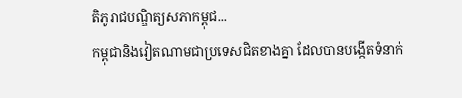តិភូរាជបណ្ឌិត្យសភាកម្ពុជ...
កម្ពុជានិងវៀតណាមជាប្រទេសជិតខាងគ្នា ដែលបានបង្កើតទំនាក់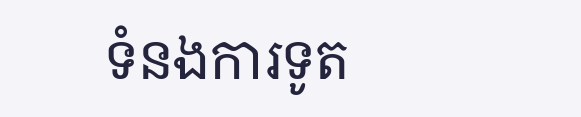ទំនងការទូត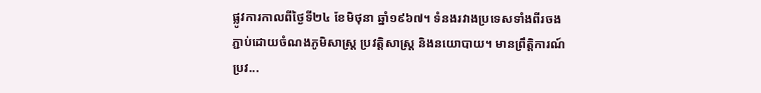ផ្លូវការកាលពីថ្ងៃទី២៤ ខែមិថុនា ឆ្នាំ១៩៦៧។ ទំនងរវាងប្រទេសទាំងពីរចងភ្ជាប់ដោយចំណងភូមិសាស្ត្រ ប្រវត្តិសាស្ត្រ និងនយោបាយ។ មានព្រឹត្តិការណ៍ប្រវ...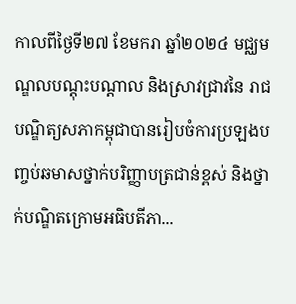កាលពីថ្ងៃទី២៧ ខែមករា ឆ្នាំ២០២៤ មជ្ឈមណ្ឌលបណ្តុះបណ្តាល និងស្រាវជ្រាវនៃ រាជបណ្ឌិត្យសភាកម្ពុជាបានរៀបចំការប្រឡងបញ្ចប់ឆមាសថ្នាក់បរិញ្ញាបត្រជាន់ខ្ពស់ និងថ្នាក់បណ្ឌិតក្រោមអធិបតីភា...